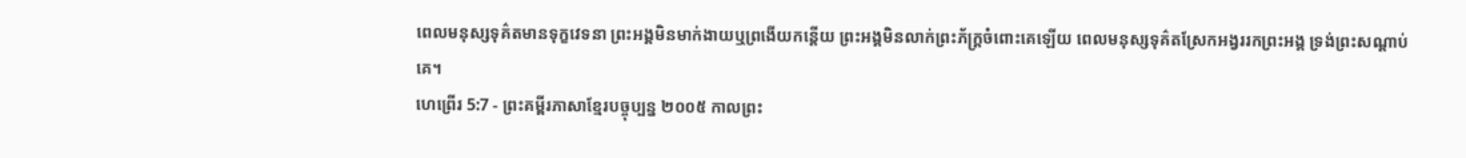ពេលមនុស្សទុគ៌តមានទុក្ខវេទនា ព្រះអង្គមិនមាក់ងាយឬព្រងើយកន្តើយ ព្រះអង្គមិនលាក់ព្រះភ័ក្ត្រចំពោះគេឡើយ ពេលមនុស្សទុគ៌តស្រែកអង្វររកព្រះអង្គ ទ្រង់ព្រះសណ្ដាប់គេ។
ហេព្រើរ 5:7 - ព្រះគម្ពីរភាសាខ្មែរបច្ចុប្បន្ន ២០០៥ កាលព្រះ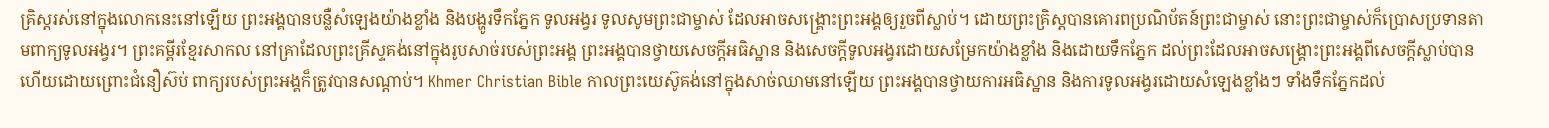គ្រិស្តរស់នៅក្នុងលោកនេះនៅឡើយ ព្រះអង្គបានបន្លឺសំឡេងយ៉ាងខ្លាំង និងបង្ហូរទឹកភ្នែក ទូលអង្វរ ទូលសូមព្រះជាម្ចាស់ ដែលអាចសង្គ្រោះព្រះអង្គឲ្យរួចពីស្លាប់។ ដោយព្រះគ្រិស្តបានគោរពប្រណិប័តន៍ព្រះជាម្ចាស់ នោះព្រះជាម្ចាស់ក៏ប្រោសប្រទានតាមពាក្យទូលអង្វរ។ ព្រះគម្ពីរខ្មែរសាកល នៅគ្រាដែលព្រះគ្រីស្ទគង់នៅក្នុងរូបសាច់របស់ព្រះអង្គ ព្រះអង្គបានថ្វាយសេចក្ដីអធិស្ឋាន និងសេចក្ដីទូលអង្វរដោយសម្រែកយ៉ាងខ្លាំង និងដោយទឹកភ្នែក ដល់ព្រះដែលអាចសង្គ្រោះព្រះអង្គពីសេចក្ដីស្លាប់បាន ហើយដោយព្រោះជំនឿស៊ប់ ពាក្យរបស់ព្រះអង្គក៏ត្រូវបានសណ្ដាប់។ Khmer Christian Bible កាលព្រះយេស៊ូគង់នៅក្នុងសាច់ឈាមនៅឡើយ ព្រះអង្គបានថ្វាយការអធិស្ឋាន និងការទូលអង្វរដោយសំឡេងខ្លាំងៗ ទាំងទឹកភ្នែកដល់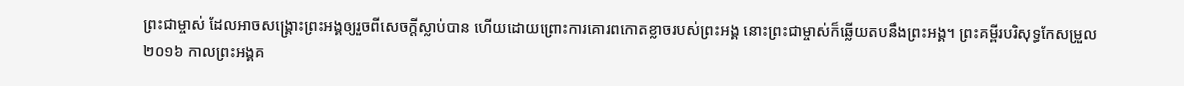ព្រះជាម្ចាស់ ដែលអាចសង្រ្គោះព្រះអង្គឲ្យរួចពីសេចក្ដីស្លាប់បាន ហើយដោយព្រោះការគោរពកោតខ្លាចរបស់ព្រះអង្គ នោះព្រះជាម្ចាស់ក៏ឆ្លើយតបនឹងព្រះអង្គ។ ព្រះគម្ពីរបរិសុទ្ធកែសម្រួល ២០១៦ កាលព្រះអង្គគ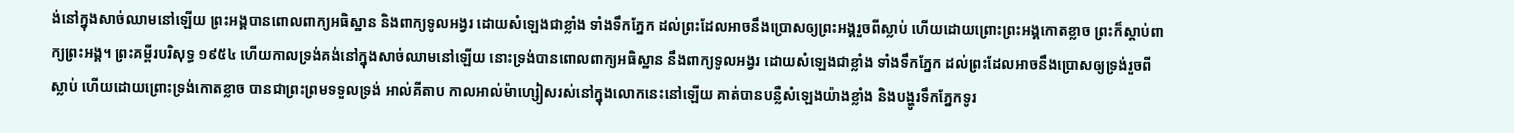ង់នៅក្នុងសាច់ឈាមនៅឡើយ ព្រះអង្គបានពោលពាក្យអធិស្ឋាន និងពាក្យទូលអង្វរ ដោយសំឡេងជាខ្លាំង ទាំងទឹកភ្នែក ដល់ព្រះដែលអាចនឹងប្រោសឲ្យព្រះអង្គរួចពីស្លាប់ ហើយដោយព្រោះព្រះអង្គកោតខ្លាច ព្រះក៏ស្ដាប់ពាក្យព្រះអង្គ។ ព្រះគម្ពីរបរិសុទ្ធ ១៩៥៤ ហើយកាលទ្រង់គង់នៅក្នុងសាច់ឈាមនៅឡើយ នោះទ្រង់បានពោលពាក្យអធិស្ឋាន នឹងពាក្យទូលអង្វរ ដោយសំឡេងជាខ្លាំង ទាំងទឹកភ្នែក ដល់ព្រះដែលអាចនឹងប្រោសឲ្យទ្រង់រួចពីស្លាប់ ហើយដោយព្រោះទ្រង់កោតខ្លាច បានជាព្រះព្រមទទួលទ្រង់ អាល់គីតាប កាលអាល់ម៉ាហ្សៀសរស់នៅក្នុងលោកនេះនៅឡើយ គាត់បានបន្លឺសំឡេងយ៉ាងខ្លាំង និងបង្ហូរទឹកភ្នែកទូរ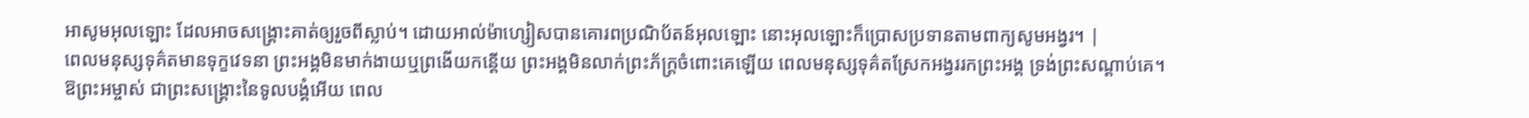អាសូមអុលឡោះ ដែលអាចសង្គ្រោះគាត់ឲ្យរួចពីស្លាប់។ ដោយអាល់ម៉ាហ្សៀសបានគោរពប្រណិប័តន៍អុលឡោះ នោះអុលឡោះក៏ប្រោសប្រទានតាមពាក្យសូមអង្វរ។ |
ពេលមនុស្សទុគ៌តមានទុក្ខវេទនា ព្រះអង្គមិនមាក់ងាយឬព្រងើយកន្តើយ ព្រះអង្គមិនលាក់ព្រះភ័ក្ត្រចំពោះគេឡើយ ពេលមនុស្សទុគ៌តស្រែកអង្វររកព្រះអង្គ ទ្រង់ព្រះសណ្ដាប់គេ។
ឱព្រះអម្ចាស់ ជាព្រះសង្គ្រោះនៃទូលបង្គំអើយ ពេល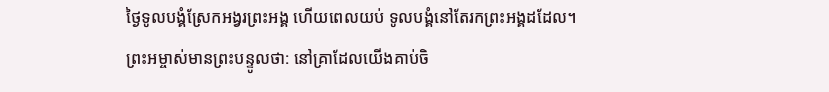ថ្ងៃទូលបង្គំស្រែកអង្វរព្រះអង្គ ហើយពេលយប់ ទូលបង្គំនៅតែរកព្រះអង្គដដែល។
ព្រះអម្ចាស់មានព្រះបន្ទូលថា: នៅគ្រាដែលយើងគាប់ចិ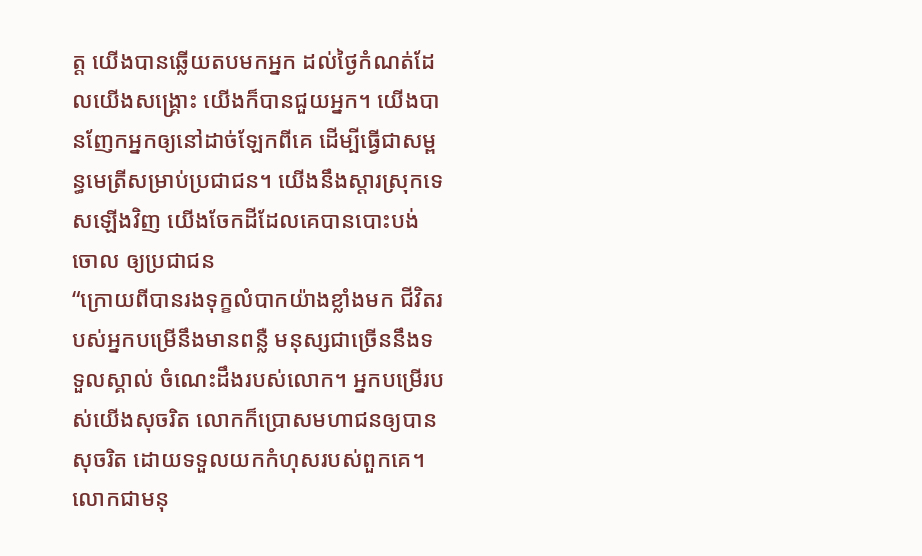ត្ត យើងបានឆ្លើយតបមកអ្នក ដល់ថ្ងៃកំណត់ដែលយើងសង្គ្រោះ យើងក៏បានជួយអ្នក។ យើងបានញែកអ្នកឲ្យនៅដាច់ឡែកពីគេ ដើម្បីធ្វើជាសម្ពន្ធមេត្រីសម្រាប់ប្រជាជន។ យើងនឹងស្ដារស្រុកទេសឡើងវិញ យើងចែកដីដែលគេបានបោះបង់ចោល ឲ្យប្រជាជន
“ក្រោយពីបានរងទុក្ខលំបាកយ៉ាងខ្លាំងមក ជីវិតរបស់អ្នកបម្រើនឹងមានពន្លឺ មនុស្សជាច្រើននឹងទទួលស្គាល់ ចំណេះដឹងរបស់លោក។ អ្នកបម្រើរបស់យើងសុចរិត លោកក៏ប្រោសមហាជនឲ្យបានសុចរិត ដោយទទួលយកកំហុសរបស់ពួកគេ។
លោកជាមនុ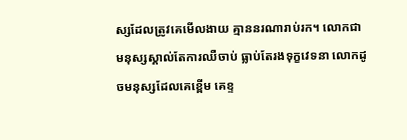ស្សដែលត្រូវគេមើលងាយ គ្មាននរណារាប់រក។ លោកជាមនុស្សស្គាល់តែការឈឺចាប់ ធ្លាប់តែរងទុក្ខវេទនា លោកដូចមនុស្សដែលគេខ្ពើម គេខ្ទ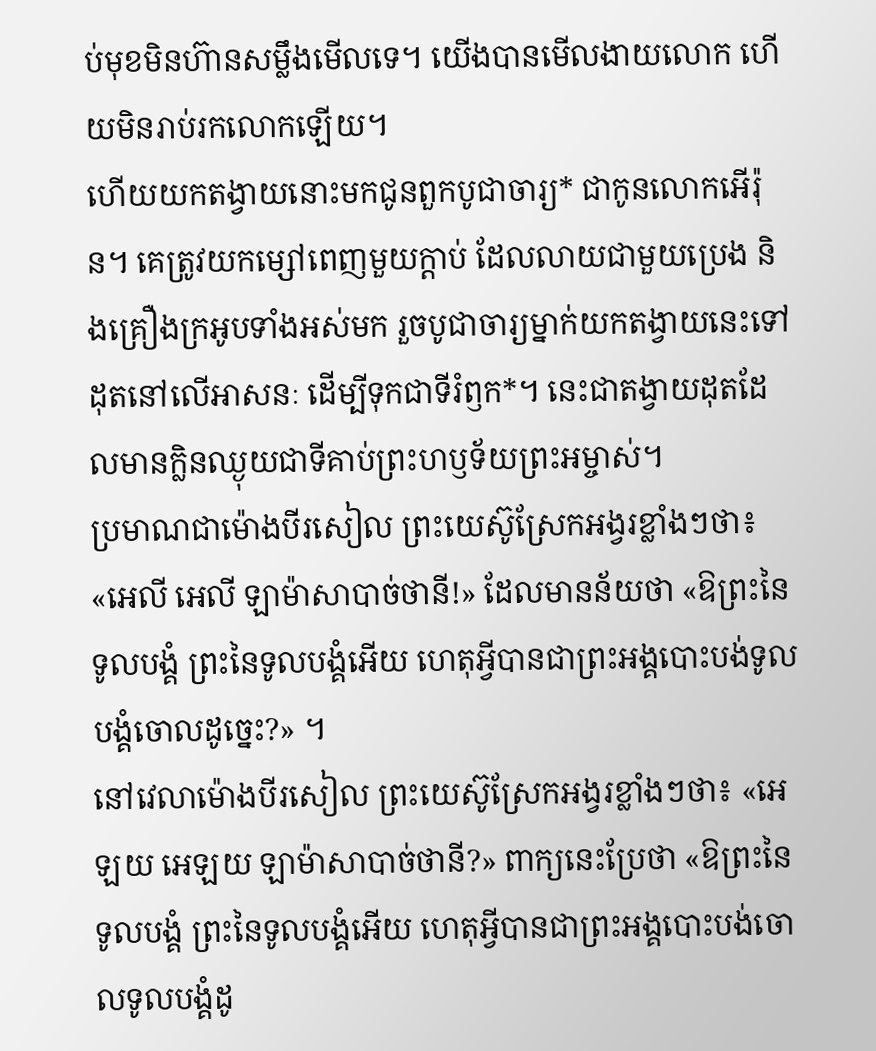ប់មុខមិនហ៊ានសម្លឹងមើលទេ។ យើងបានមើលងាយលោក ហើយមិនរាប់រកលោកឡើយ។
ហើយយកតង្វាយនោះមកជូនពួកបូជាចារ្យ* ជាកូនលោកអើរ៉ុន។ គេត្រូវយកម្សៅពេញមួយក្ដាប់ ដែលលាយជាមួយប្រេង និងគ្រឿងក្រអូបទាំងអស់មក រួចបូជាចារ្យម្នាក់យកតង្វាយនេះទៅដុតនៅលើអាសនៈ ដើម្បីទុកជាទីរំឭក*។ នេះជាតង្វាយដុតដែលមានក្លិនឈ្ងុយជាទីគាប់ព្រះហឫទ័យព្រះអម្ចាស់។
ប្រមាណជាម៉ោងបីរសៀល ព្រះយេស៊ូស្រែកអង្វរខ្លាំងៗថា៖ «អេលី អេលី ឡាម៉ាសាបាច់ថានី!» ដែលមានន័យថា «ឱព្រះនៃទូលបង្គំ ព្រះនៃទូលបង្គំអើយ ហេតុអ្វីបានជាព្រះអង្គបោះបង់ទូលបង្គំចោលដូច្នេះ?» ។
នៅវេលាម៉ោងបីរសៀល ព្រះយេស៊ូស្រែកអង្វរខ្លាំងៗថា៖ «អេឡយ អេឡយ ឡាម៉ាសាបាច់ថានី?» ពាក្យនេះប្រែថា «ឱព្រះនៃទូលបង្គំ ព្រះនៃទូលបង្គំអើយ ហេតុអ្វីបានជាព្រះអង្គបោះបង់ចោលទូលបង្គំដូ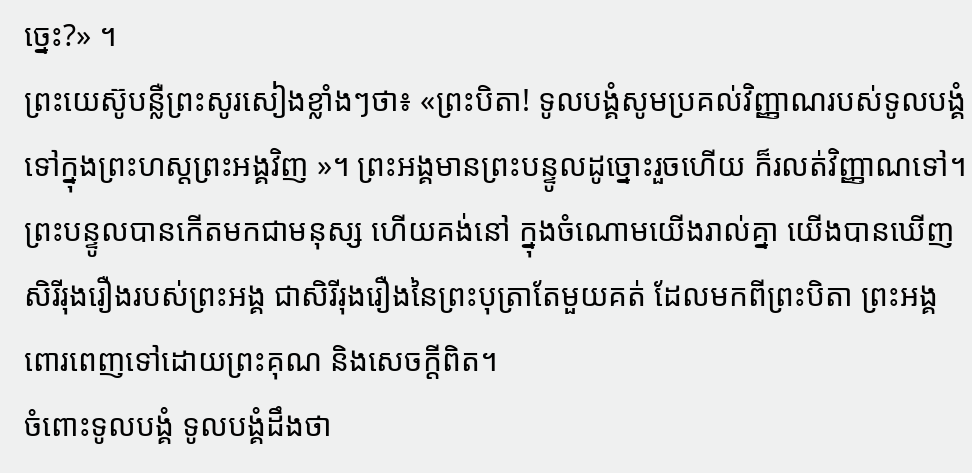ច្នេះ?» ។
ព្រះយេស៊ូបន្លឺព្រះសូរសៀងខ្លាំងៗថា៖ «ព្រះបិតា! ទូលបង្គំសូមប្រគល់វិញ្ញាណរបស់ទូលបង្គំទៅក្នុងព្រះហស្ដព្រះអង្គវិញ »។ ព្រះអង្គមានព្រះបន្ទូលដូច្នោះរួចហើយ ក៏រលត់វិញ្ញាណទៅ។
ព្រះបន្ទូលបានកើតមកជាមនុស្ស ហើយគង់នៅ ក្នុងចំណោមយើងរាល់គ្នា យើងបានឃើញសិរីរុងរឿងរបស់ព្រះអង្គ ជាសិរីរុងរឿងនៃព្រះបុត្រាតែមួយគត់ ដែលមកពីព្រះបិតា ព្រះអង្គពោរពេញទៅដោយព្រះគុណ និងសេចក្ដីពិត។
ចំពោះទូលបង្គំ ទូលបង្គំដឹងថា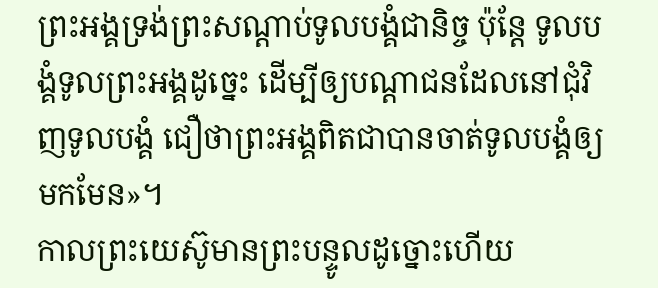ព្រះអង្គទ្រង់ព្រះសណ្ដាប់ទូលបង្គំជានិច្ច ប៉ុន្តែ ទូលបង្គំទូលព្រះអង្គដូច្នេះ ដើម្បីឲ្យបណ្ដាជនដែលនៅជុំវិញទូលបង្គំ ជឿថាព្រះអង្គពិតជាបានចាត់ទូលបង្គំឲ្យមកមែន»។
កាលព្រះយេស៊ូមានព្រះបន្ទូលដូច្នោះហើយ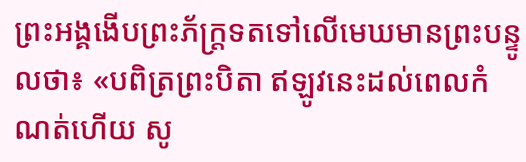ព្រះអង្គងើបព្រះភ័ក្ត្រទតទៅលើមេឃមានព្រះបន្ទូលថា៖ «បពិត្រព្រះបិតា ឥឡូវនេះដល់ពេលកំណត់ហើយ សូ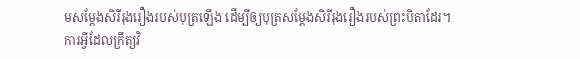មសម្តែងសិរីរុងរឿងរបស់បុត្រឡើង ដើម្បីឲ្យបុត្រសម្តែងសិរីរុងរឿងរបស់ព្រះបិតាដែរ។
ការអ្វីដែលក្រឹត្យវិ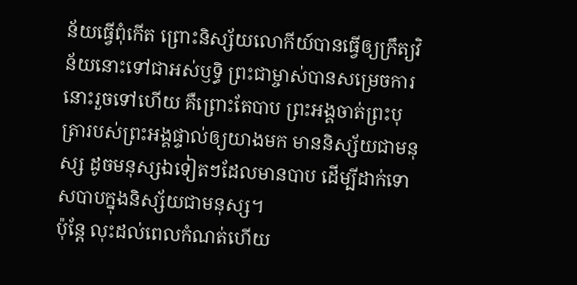ន័យធ្វើពុំកើត ព្រោះនិស្ស័យលោកីយ៍បានធ្វើឲ្យក្រឹត្យវិន័យនោះទៅជាអស់ឫទ្ធិ ព្រះជាម្ចាស់បានសម្រេចការនោះរួចទៅហើយ គឺព្រោះតែបាប ព្រះអង្គចាត់ព្រះបុត្រារបស់ព្រះអង្គផ្ទាល់ឲ្យយាងមក មាននិស្ស័យជាមនុស្ស ដូចមនុស្សឯទៀតៗដែលមានបាប ដើម្បីដាក់ទោសបាបក្នុងនិស្ស័យជាមនុស្ស។
ប៉ុន្តែ លុះដល់ពេលកំណត់ហើយ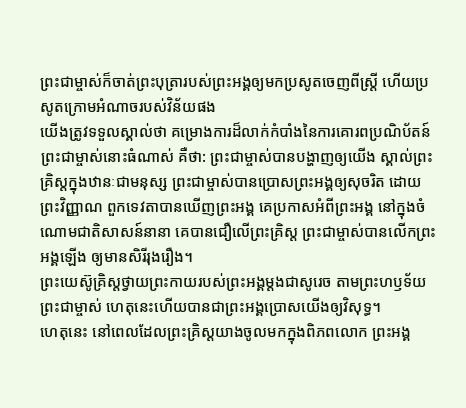ព្រះជាម្ចាស់ក៏ចាត់ព្រះបុត្រារបស់ព្រះអង្គឲ្យមកប្រសូតចេញពីស្ត្រី ហើយប្រសូតក្រោមអំណាចរបស់វិន័យផង
យើងត្រូវទទួលស្គាល់ថា គម្រោងការដ៏លាក់កំបាំងនៃការគោរពប្រណិប័តន៍ព្រះជាម្ចាស់នោះធំណាស់ គឺថា: ព្រះជាម្ចាស់បានបង្ហាញឲ្យយើង ស្គាល់ព្រះគ្រិស្តក្នុងឋានៈជាមនុស្ស ព្រះជាម្ចាស់បានប្រោសព្រះអង្គឲ្យសុចរិត ដោយព្រះវិញ្ញាណ ពួកទេវតាបានឃើញព្រះអង្គ គេប្រកាសអំពីព្រះអង្គ នៅក្នុងចំណោមជាតិសាសន៍នានា គេបានជឿលើព្រះគ្រិស្ត ព្រះជាម្ចាស់បានលើកព្រះអង្គឡើង ឲ្យមានសិរីរុងរឿង។
ព្រះយេស៊ូគ្រិស្តថ្វាយព្រះកាយរបស់ព្រះអង្គម្ដងជាសូរេច តាមព្រះហឫទ័យព្រះជាម្ចាស់ ហេតុនេះហើយបានជាព្រះអង្គប្រោសយើងឲ្យវិសុទ្ធ។
ហេតុនេះ នៅពេលដែលព្រះគ្រិស្តយាងចូលមកក្នុងពិភពលោក ព្រះអង្គ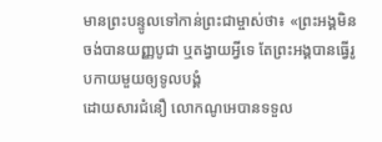មានព្រះបន្ទូលទៅកាន់ព្រះជាម្ចាស់ថា៖ «ព្រះអង្គមិនចង់បានយញ្ញបូជា ឬតង្វាយអ្វីទេ តែព្រះអង្គបានធ្វើរូបកាយមួយឲ្យទូលបង្គំ
ដោយសារជំនឿ លោកណូអេបានទទួល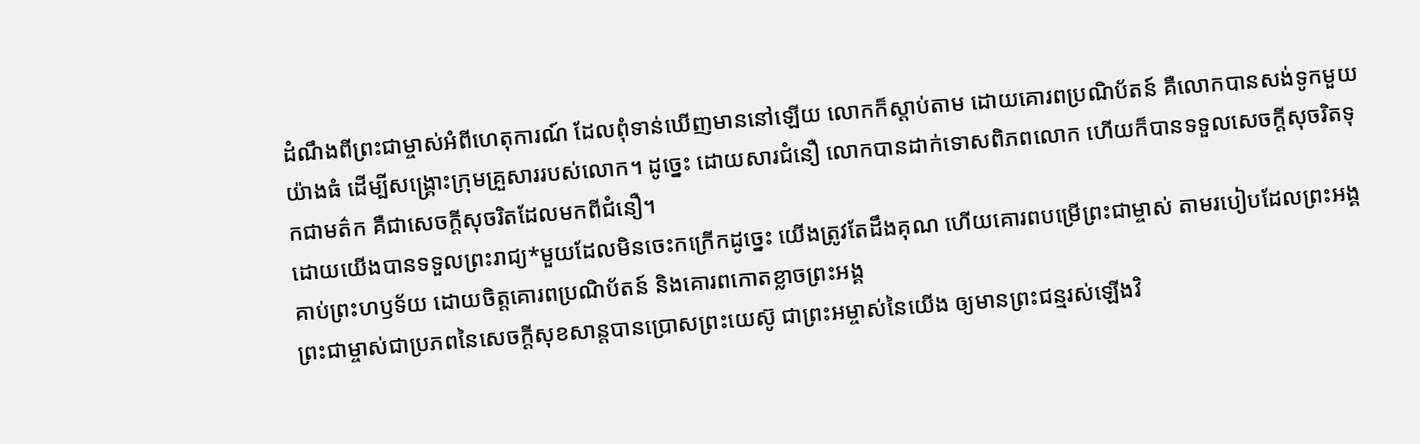ដំណឹងពីព្រះជាម្ចាស់អំពីហេតុការណ៍ ដែលពុំទាន់ឃើញមាននៅឡើយ លោកក៏ស្ដាប់តាម ដោយគោរពប្រណិប័តន៍ គឺលោកបានសង់ទូកមួយយ៉ាងធំ ដើម្បីសង្គ្រោះក្រុមគ្រួសាររបស់លោក។ ដូច្នេះ ដោយសារជំនឿ លោកបានដាក់ទោសពិភពលោក ហើយក៏បានទទួលសេចក្ដីសុចរិតទុកជាមត៌ក គឺជាសេចក្ដីសុចរិតដែលមកពីជំនឿ។
ដោយយើងបានទទួលព្រះរាជ្យ*មួយដែលមិនចេះកក្រើកដូច្នេះ យើងត្រូវតែដឹងគុណ ហើយគោរពបម្រើព្រះជាម្ចាស់ តាមរបៀបដែលព្រះអង្គគាប់ព្រះហឫទ័យ ដោយចិត្តគោរពប្រណិប័តន៍ និងគោរពកោតខ្លាចព្រះអង្គ
ព្រះជាម្ចាស់ជាប្រភពនៃសេចក្ដីសុខសាន្តបានប្រោសព្រះយេស៊ូ ជាព្រះអម្ចាស់នៃយើង ឲ្យមានព្រះជន្មរស់ឡើងវិ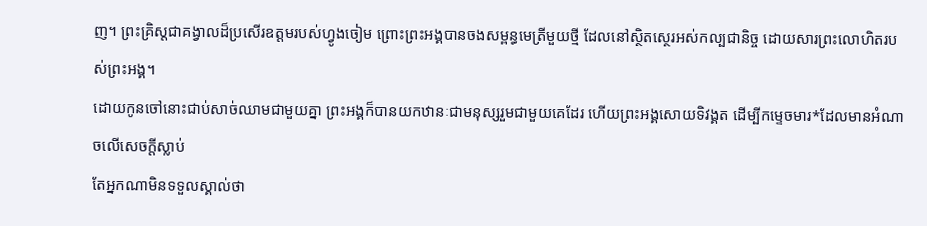ញ។ ព្រះគ្រិស្តជាគង្វាលដ៏ប្រសើរឧត្ដមរបស់ហ្វូងចៀម ព្រោះព្រះអង្គបានចងសម្ពន្ធមេត្រីមួយថ្មី ដែលនៅស្ថិតស្ថេរអស់កល្បជានិច្ច ដោយសារព្រះលោហិតរបស់ព្រះអង្គ។
ដោយកូនចៅនោះជាប់សាច់ឈាមជាមួយគ្នា ព្រះអង្គក៏បានយកឋានៈជាមនុស្សរួមជាមួយគេដែរ ហើយព្រះអង្គសោយទិវង្គត ដើម្បីកម្ទេចមារ*ដែលមានអំណាចលើសេចក្ដីស្លាប់
តែអ្នកណាមិនទទួលស្គាល់ថា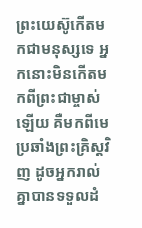ព្រះយេស៊ូកើតមកជាមនុស្សទេ អ្នកនោះមិនកើតមកពីព្រះជាម្ចាស់ឡើយ គឺមកពីមេប្រឆាំងព្រះគ្រិស្តវិញ ដូចអ្នករាល់គ្នាបានទទួលដំ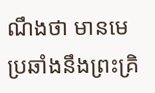ណឹងថា មានមេប្រឆាំងនឹងព្រះគ្រិ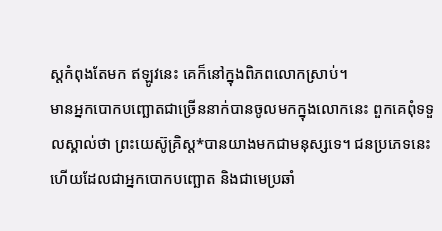ស្តកំពុងតែមក ឥឡូវនេះ គេក៏នៅក្នុងពិភពលោកស្រាប់។
មានអ្នកបោកបញ្ឆោតជាច្រើននាក់បានចូលមកក្នុងលោកនេះ ពួកគេពុំទទួលស្គាល់ថា ព្រះយេស៊ូគ្រិស្ត*បានយាងមកជាមនុស្សទេ។ ជនប្រភេទនេះហើយដែលជាអ្នកបោកបញ្ឆោត និងជាមេប្រឆាំ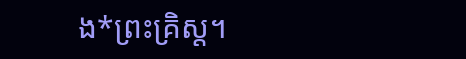ង*ព្រះគ្រិស្ត។